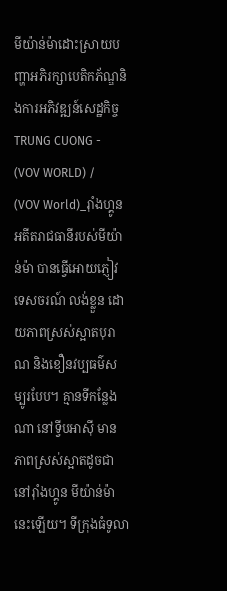មីយ៉ាន់ម៉ាដោះស្រាយបញ្ហាអភិរក្សាបេតិកភ័ណ្ឌនិងការអភិវឌ្ឍន៍សេដ្ឋកិច្ច
TRUNG CUONG -
(VOV WORLD) /
(VOV World)_រ៉ាំងហ្គូន អតីតរាជធានីរបស់មីយ៉ាន់ម៉ា បានធ្វើអោយភ្ញៀវ ទេសចរណ៍ លង់ខ្លួន ដោយភាពស្រស់ស្អាតបុរាណ និងខឿនវប្បធម៌សម្បូរបែប។ គ្មានទីកន្លែង ណា នៅទ្វីបអាស៊ី មានភាពស្រស់ស្អាតដូចជា នៅរ៉ាំងហ្គូន មីយ៉ាន់ម៉ានេះឡើយ។ ទីក្រុងធំទូលា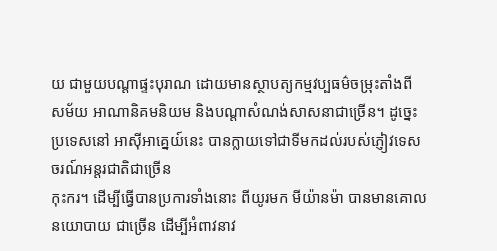យ ជាមួយបណ្ដាផ្ទះបុរាណ ដោយមានស្ថាបត្យកម្មវប្បធម៌ចម្រុះតាំងពី
សម័យ អាណានិគមនិយម និងបណ្ដាសំណង់សាសនាជាច្រើន។ ដូច្នេះ ប្រទេសនៅ អាស៊ីអាគ្នេយ៍នេះ បានក្លាយទៅជាទីមកដល់របស់ភ្ញៀវទេសចរណ៍អន្តរជាតិជាច្រើន
កុះករ។ ដើម្បីធ្វើបានប្រការទាំងនោះ ពីយូរមក មីយ៉ានម៉ា បានមានគោលនយោបាយ ជាច្រើន ដើម្បីអំពាវនាវ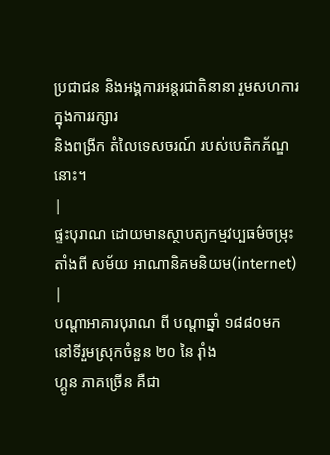ប្រជាជន និងអង្គការអន្តរជាតិនានា រួមសហការ ក្នុងការរក្សារ
និងពង្រីក តំលៃទេសចរណ៍ របស់បេតិកភ័ណ្ឌនោះ។
|
ផ្ទះបុរាណ ដោយមានស្ថាបត្យកម្មវប្បធម៌ចម្រុះតាំងពី សម័យ អាណានិគមនិយម(internet) |
បណ្ដាអាគារបុរាណ ពី បណ្ដាឆ្នាំ ១៨៨០មក នៅទីរួមស្រុកចំនួន ២០ នៃ រ៉ាំង
ហ្គូន ភាគច្រើន គឺជា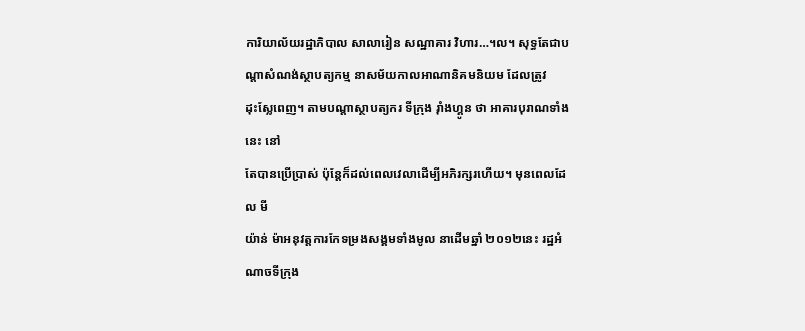ការិយាល័យរដ្ឋាភិបាល សាលារៀន សណ្ឋាគារ វិហារ…។ល។ សុទ្ធតែជាបណ្ដាសំណង់ស្ថាបត្យកម្ម នាសម័យកាលអាណានិគមនិយម ដែលត្រូវ
ដុះស្លែពេញ។ តាមបណ្ដាស្ថាបត្យករ ទីក្រុង រ៉ាំងហ្គូន ថា អាគារបុរាណទាំងនេះ នៅ
តែបានប្រើប្រាស់ ប៉ុន្តែក៏ដល់ពេលវេលាដើម្បីអភិរក្សរហើយ។ មុនពេលដែល មី
យ៉ាន់ ម៉ាអនុវត្តការកែទម្រងសង្គមទាំងមូល នាដើមឆ្នាំ ២០១២នេះ រដ្ឋអំណាចទីក្រុង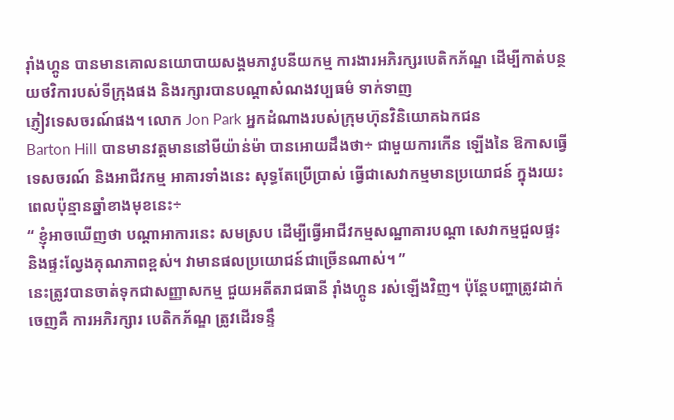រ៉ាំងហ្គូន បានមានគោលនយោបាយសង្គមភាវូបនីយកម្ម ការងារអភិរក្សរបេតិកភ័ណ្ឌ ដើម្បីកាត់បន្ថយថវិការបស់ទីក្រុងផង និងរក្សារបានបណ្ដាសំណងវប្បធម៌ ទាក់ទាញ
ភ្ញៀវទេសចរណ៍ផង។ លោក Jon Park អ្នកដំណាងរបស់ក្រុមហ៊ុនវិនិយោគឯកជន
Barton Hill បានមានវត្តមាននៅមីយ៉ាន់ម៉ា បានអោយដឹងថា÷ ជាមួយការកើន ឡើងនៃ ឱកាសធ្វើទេសចរណ៍ និងអាជីវកម្ម អាគារទាំងនេះ សុទ្ធតែប្រើប្រាស់ ធ្វើជាសេវាកម្មមានប្រយោជន៍ ក្នុងរយះពេលប៉ុន្មានឆ្នាំខាងមុខនេះ÷
“ ខ្ញុំអាចឃើញថា បណ្ដាអាការនេះ សមស្រប ដើម្បីធ្វើអាជីវកម្មសណ្ឋាគារបណ្ដា សេវាកម្មជួលផ្ទះ និងផ្ទះល្វែងគុណភាពខ្ពស់។ វាមានផលប្រយោជន៍ជាច្រើនណាស់។ ”
នេះត្រូវបានចាត់ទុកជាសញ្ញាសកម្ម ជួយអតីតរាជធានី រ៉ាំងហ្គូន រស់ឡើងវិញ។ ប៉ុន្តែបញ្ហាត្រូវដាក់ចេញគឺ ការអភិរក្សារ បេតិកភ័ណ្ឌ ត្រូវដើរទន្ទឹ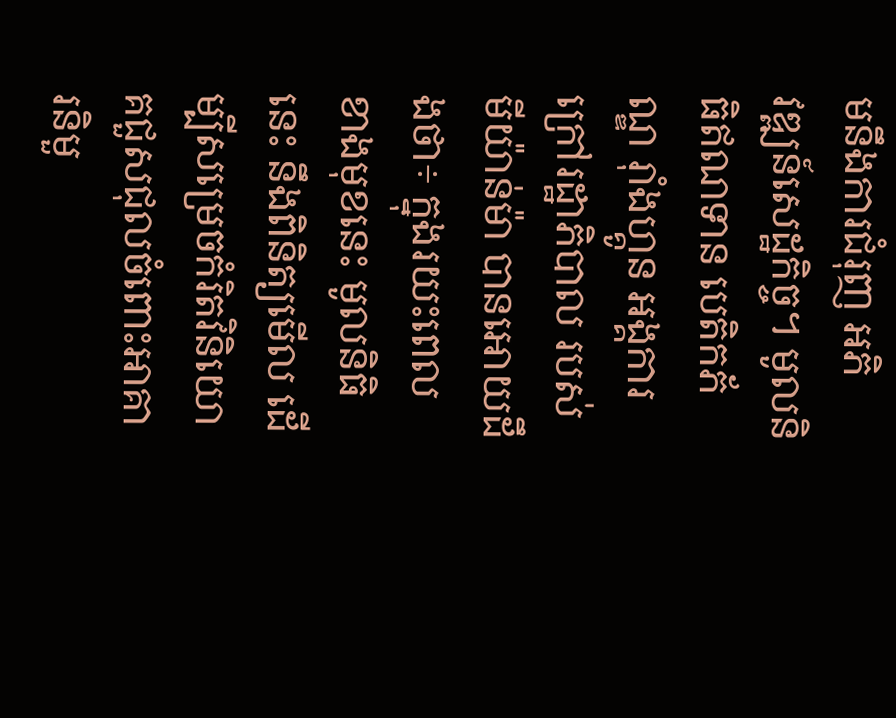មនឹងការជំរុញ អភិ
វឌ្ឍន៍សេដ្ឋកិច្ច។ មូលនិធិឥណទាន បេតិកភ័ណ្ឌ រ៉ាំងហ្គូន អង្គការក្រៅរដ្ឋាភិបាល របស់
មីយ៉ាន់ម៉ា បានអោយដឹងថា÷ ក្នុងរយះពេលខាងមុខនេះ មូលនិធិនេះ នឹងពិនិត្យមើល ដើម្បីសម្រេចកំរិតវិនិយោគជួសជុលចំពោះអាគារនិមួ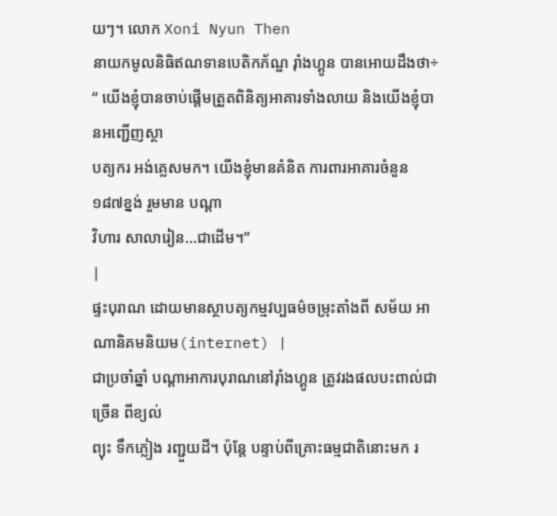យៗ។ លោក Xoni Nyun Then
នាយកមូលនិធិឥណទានបេតិកភ័ណ្ឌ រ៉ាំងហ្គូន បានអោយដឹងថា÷
“ យើងខ្ញុំបានចាប់ផ្តើមត្រួតពិនិត្យអាគារទាំងលាយ និងយើងខ្ញុំបានអញ្ជើញស្ថា
បត្យករ អង់គ្លេសមក។ យើងខ្ញុំមានគំនិត ការពារអាគារចំនួន ១៨៧ខ្នង់ រួមមាន បណ្ដា
វិហារ សាលារៀន…ជាដើម។”
|
ផ្ទះបុរាណ ដោយមានស្ថាបត្យកម្មវប្បធម៌ចម្រុះតាំងពី សម័យ អាណានិគមនិយម(internet) |
ជាប្រចាំឆ្នាំ បណ្ដាអាការបុរាណនៅរ៉ាំងហ្គូន ត្រូវរងផលបះពាល់ជាច្រើន ពីខ្យល់
ព្យុះ ទឹកភ្លៀង រញ្ជួយដី។ ប៉ុន្តែ បន្ទាប់ពីគ្រោះធម្មជាតិនោះមក រ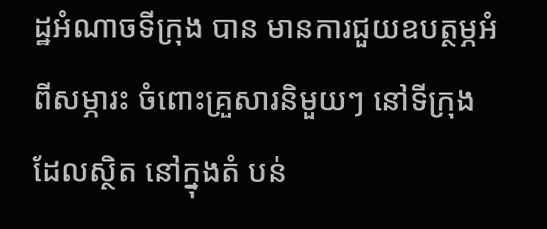ដ្ឋអំណាចទីក្រុង បាន មានការជួយឧបត្ថម្ភអំពីសម្ភារះ ចំពោះគ្រួសារនិមួយៗ នៅទីក្រុង ដែលស្ថិត នៅក្នុងតំ បន់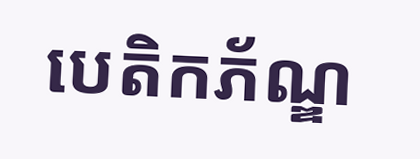បេតិកភ័ណ្ឌ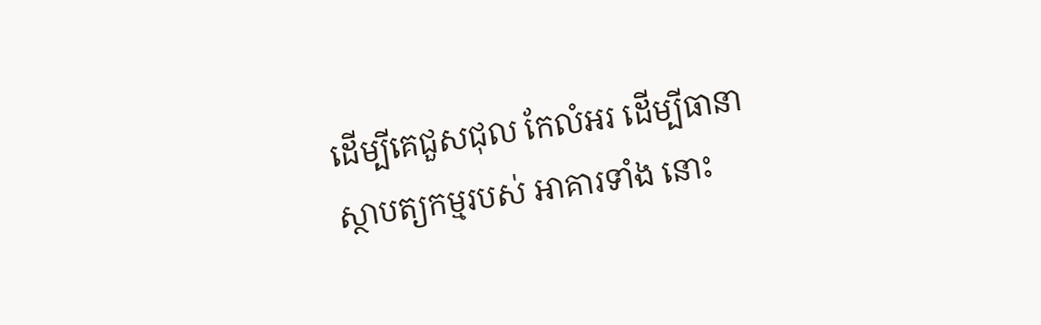ដើម្បីគេជួសជុល កែលំអរ ដើម្បីធានាស្ថាបត្យកម្មរបស់ អាគារទាំង នោះ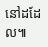នៅដដែល៕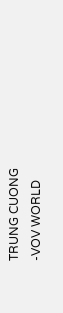TRUNG CUONG
-VOV WORLD